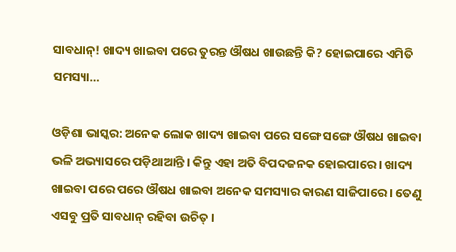ସାବଧାନ୍! ଖାଦ୍ୟ ଖାଇବା ପରେ ତୁରନ୍ତ ଔଷଧ ଖାଉଛନ୍ତି କି? ହୋଇପାରେ ଏମିତି ସମସ୍ୟା…

ଓଡ଼ିଶା ଭାସ୍କର: ଅନେକ ଲୋକ ଖାଦ୍ୟ ଖାଇବା ପରେ ସଙ୍ଗେ ସଙ୍ଗେ ଔଷଧ ଖାଇବା ଭଳି ଅଭ୍ୟାସରେ ପଡ଼ିଥାଆନ୍ତି । କିନ୍ତୁ ଏହା ଅତି ବିପଦଜନକ ହୋଇପାରେ । ଖାଦ୍ୟ ଖାଇବା ପରେ ପରେ ଔଷଧ ଖାଇବା ଅନେକ ସମସ୍ୟାର କାରଣ ସାଜିପାରେ । ତେଣୁ ଏସବୁ ପ୍ରତି ସାବଧାନ୍ ରହିବା ଉଚିତ୍ ।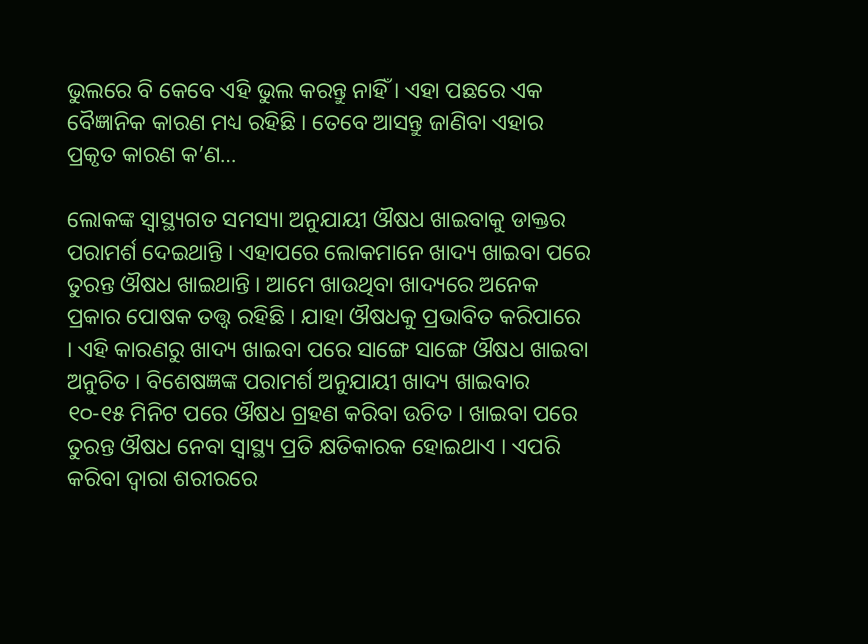ଭୁଲରେ ବି କେବେ ଏହି ଭୁଲ କରନ୍ତୁ ନାହିଁ । ଏହା ପଛରେ ଏକ ବୈଜ୍ଞାନିକ କାରଣ ମଧ୍ୟ ରହିଛି । ତେବେ ଆସନ୍ତୁ ଜାଣିବା ଏହାର ପ୍ରକୃତ କାରଣ କ’ଣ…

ଲୋକଙ୍କ ସ୍ୱାସ୍ଥ୍ୟଗତ ସମସ୍ୟା ଅନୁଯାୟୀ ଔଷଧ ଖାଇବାକୁ ଡାକ୍ତର ପରାମର୍ଶ ଦେଇଥାନ୍ତି । ଏହାପରେ ଲୋକମାନେ ଖାଦ୍ୟ ଖାଇବା ପରେ ତୁରନ୍ତ ଔଷଧ ଖାଇଥାନ୍ତି । ଆମେ ଖାଉଥିବା ଖାଦ୍ୟରେ ଅନେକ ପ୍ରକାର ପୋଷକ ତତ୍ତ୍ୱ ରହିଛି । ଯାହା ଔଷଧକୁ ପ୍ରଭାବିତ କରିପାରେ । ଏହି କାରଣରୁ ଖାଦ୍ୟ ଖାଇବା ପରେ ସାଙ୍ଗେ ସାଙ୍ଗେ ଔଷଧ ଖାଇବା ଅନୁଚିତ । ବିଶେଷଜ୍ଞଙ୍କ ପରାମର୍ଶ ଅନୁଯାୟୀ ଖାଦ୍ୟ ଖାଇବାର ୧୦-୧୫ ମିନିଟ ପରେ ଔଷଧ ଗ୍ରହଣ କରିବା ଉଚିତ । ଖାଇବା ପରେ ତୁରନ୍ତ ଔଷଧ ନେବା ସ୍ୱାସ୍ଥ୍ୟ ପ୍ରତି କ୍ଷତିକାରକ ହୋଇଥାଏ । ଏପରି କରିବା ଦ୍ୱାରା ଶରୀରରେ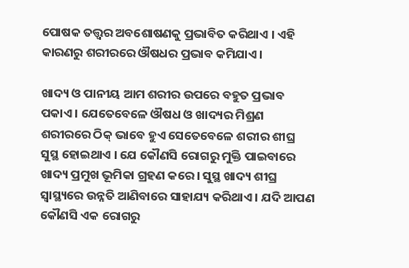ପୋଷକ ତତ୍ତ୍ୱର ଅବଶୋଷଣକୁ ପ୍ରଭାବିତ କରିଥାଏ । ଏହି କାରଣରୁ ଶରୀରରେ ଔଷଧର ପ୍ରଭାବ କମିଯାଏ ।

ଖାଦ୍ୟ ଓ ପାନୀୟ ଆମ ଶରୀର ଉପରେ ବହୁତ ପ୍ରଭାବ ପକାଏ । ଯେତେବେଳେ ଔଷଧ ଓ ଖାଦ୍ୟର ମିଶ୍ରଣ ଶରୀରରେ ଠିକ୍ ଭାବେ ହୁଏ ସେତେବେଳେ ଶରୀର ଶୀଘ୍ର ସୁସ୍ଥ ହୋଇଥାଏ । ଯେ କୌଣସି ରୋଗରୁ ମୁକ୍ତି ପାଇବାରେ ଖାଦ୍ୟ ପ୍ରମୁଖ ଭୂମିକା ଗ୍ରହଣ କରେ । ସୁସ୍ଥ ଖାଦ୍ୟ ଶୀଘ୍ର ସ୍ୱାସ୍ଥ୍ୟରେ ଉନ୍ନତି ଆଣିବାରେ ସାହାଯ୍ୟ କରିଥାଏ । ଯଦି ଆପଣ କୌଣସି ଏକ ରୋଗରୁ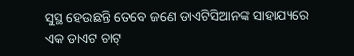ସୁସ୍ଥ ହେଉଛନ୍ତି ତେବେ ଜଣେ ଡାଏଟିସିଆନଙ୍କ ସାହାଯ୍ୟରେ ଏକ ଡାଏଟ ଚାଟ୍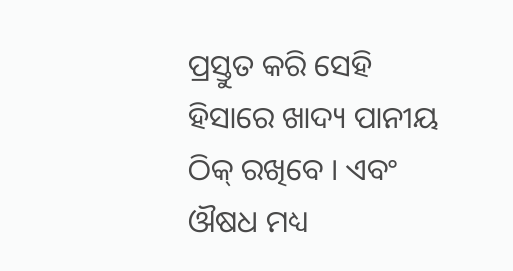ପ୍ରସ୍ତୁତ କରି ସେହି ହିସାରେ ଖାଦ୍ୟ ପାନୀୟ ଠିକ୍ ରଖିବେ । ଏବଂ ଔଷଧ ମଧ୍ୟ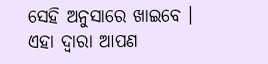ସେହି ଅନୁସାରେ ଖାଇବେ । ଏହା ଦ୍ୱାରା ଆପଣ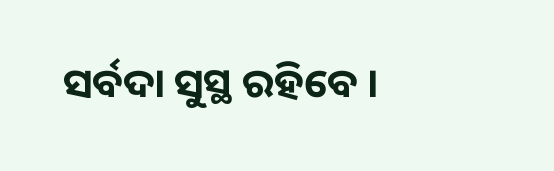ସର୍ବଦା ସୁସ୍ଥ ରହିବେ ।